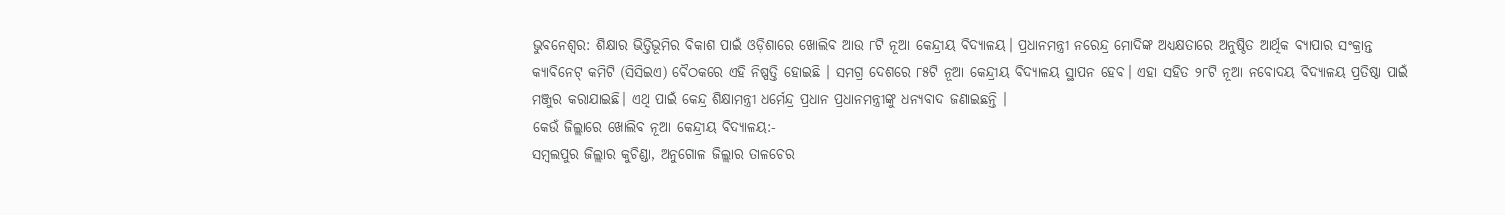ଭୁବନେଶ୍ବର: ଶିକ୍ଷାର ଭିତ୍ତିଭୂମିର ବିକାଶ ପାଇଁ ଓଡ଼ିଶାରେ ଖୋଲିବ ଆଉ ୮ଟି ନୂଆ କେନ୍ଦ୍ରୀୟ ବିଦ୍ୟାଳୟ। ପ୍ରଧାନମନ୍ତ୍ରୀ ନରେନ୍ଦ୍ର ମୋଦିଙ୍କ ଅଧ୍ୟକ୍ଷତାରେ ଅନୁଷ୍ଠିତ ଆର୍ଥିକ ବ୍ୟାପାର ସଂକ୍ରାନ୍ତ କ୍ୟାବିନେଟ୍ କମିଟି (ସିସିଇଏ) ବୈଠକରେ ଏହି ନିଷ୍ପତ୍ତି ହୋଇଛି । ସମଗ୍ର ଦେଶରେ ୮୫ଟି ନୂଆ କେନ୍ଦ୍ରୀୟ ବିଦ୍ୟାଳୟ ସ୍ଥାପନ ହେବ। ଏହା ସହିତ ୨୮ଟି ନୂଆ ନବୋଦୟ ବିଦ୍ୟାଳୟ ପ୍ରତିଷ୍ଠା ପାଇଁ ମଞ୍ଜୁର କରାଯାଇଛି। ଏଥି ପାଇଁ କେନ୍ଦ୍ର ଶିକ୍ଷାମନ୍ତ୍ରୀ ଧର୍ମେନ୍ଦ୍ର ପ୍ରଧାନ ପ୍ରଧାନମନ୍ତ୍ରୀଙ୍କୁ ଧନ୍ୟବାଦ ଜଣାଇଛନ୍ତି ।
କେଉଁ ଜିଲ୍ଲାରେ ଖୋଲିବ ନୂଆ କେନ୍ଦ୍ରୀୟ ବିଦ୍ୟାଳୟ:-
ସମ୍ବଲପୁର ଜିଲ୍ଲାର କୁଚିଣ୍ଡା, ଅନୁଗୋଳ ଜିଲ୍ଲାର ତାଳଚେର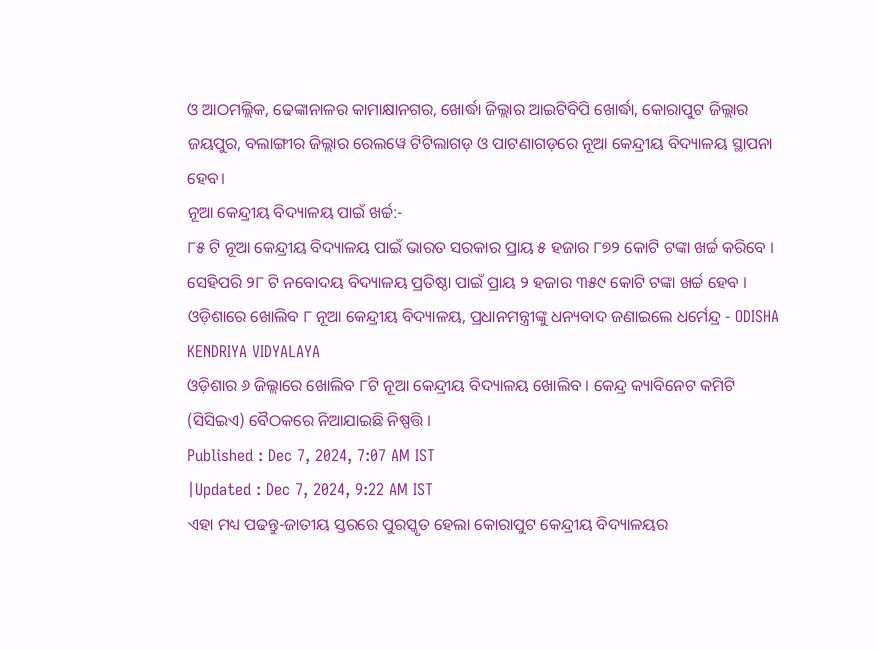ଓ ଆଠମଲ୍ଲିକ, ଢେଙ୍କାନାଳର କାମାକ୍ଷାନଗର, ଖୋର୍ଦ୍ଧା ଜିଲ୍ଲାର ଆଇଟିବିପି ଖୋର୍ଦ୍ଧା, କୋରାପୁଟ ଜିଲ୍ଲାର ଜୟପୁର, ବଲାଙ୍ଗୀର ଜିଲ୍ଲାର ରେଲୱେ ଟିଟିଲାଗଡ଼ ଓ ପାଟଣାଗଡ଼ରେ ନୂଆ କେନ୍ଦ୍ରୀୟ ବିଦ୍ୟାଳୟ ସ୍ଥାପନା ହେବ।
ନୂଆ କେନ୍ଦ୍ରୀୟ ବିଦ୍ୟାଳୟ ପାଇଁ ଖର୍ଚ୍ଚ:-
୮୫ ଟି ନୂଆ କେନ୍ଦ୍ରୀୟ ବିଦ୍ୟାଳୟ ପାଇଁ ଭାରତ ସରକାର ପ୍ରାୟ ୫ ହଜାର ୮୭୨ କୋଟି ଟଙ୍କା ଖର୍ଚ୍ଚ କରିବେ । ସେହିପରି ୨୮ ଟି ନବୋଦୟ ବିଦ୍ୟାଳୟ ପ୍ରତିଷ୍ଠା ପାଇଁ ପ୍ରାୟ ୨ ହଜାର ୩୫୯ କୋଟି ଟଙ୍କା ଖର୍ଚ୍ଚ ହେବ ।
ଓଡ଼ିଶାରେ ଖୋଲିବ ୮ ନୂଆ କେନ୍ଦ୍ରୀୟ ବିଦ୍ୟାଳୟ, ପ୍ରଧାନମନ୍ତ୍ରୀଙ୍କୁ ଧନ୍ୟବାଦ ଜଣାଇଲେ ଧର୍ମେନ୍ଦ୍ର - ODISHA KENDRIYA VIDYALAYA
ଓଡ଼ିଶାର ୬ ଜିଲ୍ଲାରେ ଖୋଲିବ ୮ଟି ନୂଆ କେନ୍ଦ୍ରୀୟ ବିଦ୍ୟାଳୟ ଖୋଲିବ । କେନ୍ଦ୍ର କ୍ୟାବିନେଟ କମିଟି (ସିସିଇଏ) ବୈଠକରେ ନିଆଯାଇଛି ନିଷ୍ପତ୍ତି ।
Published : Dec 7, 2024, 7:07 AM IST
|Updated : Dec 7, 2024, 9:22 AM IST
ଏହା ମଧ୍ୟ ପଢନ୍ତୁ-ଜାତୀୟ ସ୍ତରରେ ପୁରସ୍କୃତ ହେଲା କୋରାପୁଟ କେନ୍ଦ୍ରୀୟ ବିଦ୍ୟାଳୟର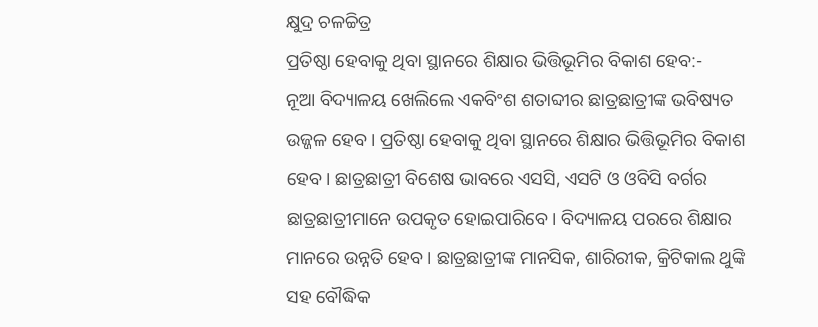କ୍ଷୁଦ୍ର ଚଳଚ୍ଚିତ୍ର
ପ୍ରତିଷ୍ଠା ହେବାକୁ ଥିବା ସ୍ଥାନରେ ଶିକ୍ଷାର ଭିତ୍ତିଭୂମିର ବିକାଶ ହେବ:-
ନୂଆ ବିଦ୍ୟାଳୟ ଖେଲିଲେ ଏକବିଂଶ ଶତାବ୍ଦୀର ଛାତ୍ରଛାତ୍ରୀଙ୍କ ଭବିଷ୍ୟତ ଉଜ୍ଜଳ ହେବ। ପ୍ରତିଷ୍ଠା ହେବାକୁ ଥିବା ସ୍ଥାନରେ ଶିକ୍ଷାର ଭିତ୍ତିଭୂମିର ବିକାଶ ହେବ। ଛାତ୍ରଛାତ୍ରୀ ବିଶେଷ ଭାବରେ ଏସସି, ଏସଟି ଓ ଓବିସି ବର୍ଗର ଛାତ୍ରଛାତ୍ରୀମାନେ ଉପକୃତ ହୋଇପାରିବେ। ବିଦ୍ୟାଳୟ ପରରେ ଶିକ୍ଷାର ମାନରେ ଉନ୍ନତି ହେବ। ଛାତ୍ରଛାତ୍ରୀଙ୍କ ମାନସିକ, ଶାରିରୀକ, କ୍ରିଟିକାଲ ଥୁଙ୍କି ସହ ବୌଦ୍ଧିକ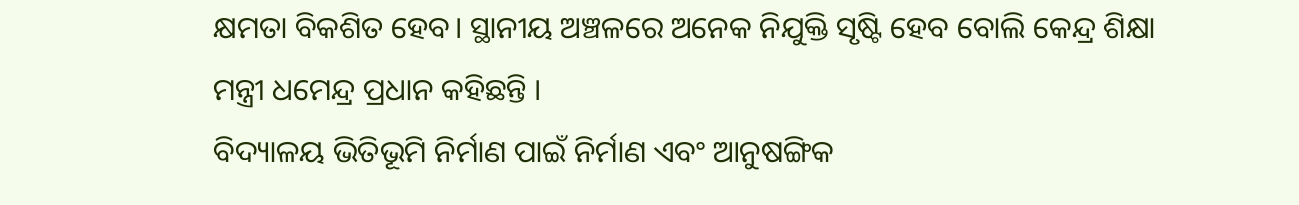କ୍ଷମତା ବିକଶିତ ହେବ। ସ୍ଥାନୀୟ ଅଞ୍ଚଳରେ ଅନେକ ନିଯୁକ୍ତି ସୃଷ୍ଟି ହେବ ବୋଲି କେନ୍ଦ୍ର ଶିକ୍ଷା ମନ୍ତ୍ରୀ ଧମେନ୍ଦ୍ର ପ୍ରଧାନ କହିଛନ୍ତି ।
ବିଦ୍ୟାଳୟ ଭିତିଭୂମି ନିର୍ମାଣ ପାଇଁ ନିର୍ମାଣ ଏବଂ ଆନୁଷଙ୍ଗିକ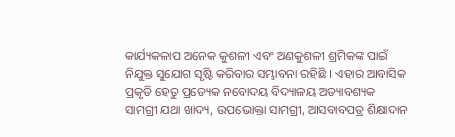କାର୍ଯ୍ୟକଳାପ ଅନେକ କୁଶଳୀ ଏବଂ ଅଣକୁଶଳୀ ଶ୍ରମିକଙ୍କ ପାଇଁ ନିଯୁକ୍ତ ସୁଯୋଗ ସୃଷ୍ଟି କରିବାର ସମ୍ଭାବନା ରହିଛି । ଏହାର ଆବାସିକ ପ୍ରକୃତି ହେତୁ ପ୍ରତ୍ୟେକ ନବୋଦୟ ବିଦ୍ୟାଳୟ ଅତ୍ୟାବଶ୍ୟକ ସାମଗ୍ରୀ ଯଥା ଖାଦ୍ୟ, ଉପଭୋକ୍ତା ସାମଗ୍ରୀ, ଆସବାବପତ୍ର ଶିକ୍ଷାଦାନ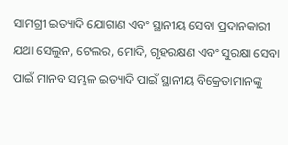ସାମଗ୍ରୀ ଇତ୍ୟାଦି ଯୋଗାଣ ଏବଂ ସ୍ଥାନୀୟ ସେବା ପ୍ରଦାନକାରୀ ଯଥା ସେଲୁନ, ଟେଲର, ମୋଦି, ଗୃହରକ୍ଷଣ ଏବଂ ସୁରକ୍ଷା ସେବା ପାଇଁ ମାନବ ସମ୍ଭଳ ଇତ୍ୟାଦି ପାଇଁ ସ୍ଥାନୀୟ ବିକ୍ରେତାମାନଙ୍କୁ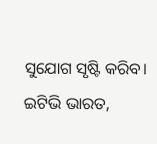ସୁଯୋଗ ସୃଷ୍ଟି କରିବ।
ଇଟିଭି ଭାରତ,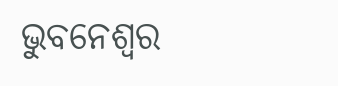ଭୁବନେଶ୍ବର